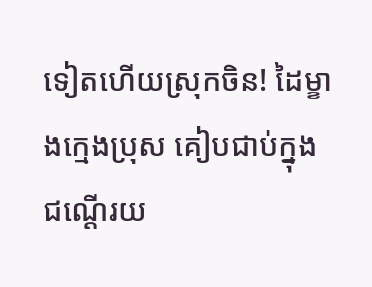ទៀតហើយស្រុកចិន! ដៃម្ខាងក្មេងប្រុស គៀបជាប់ក្នុង ជណ្ដើរយ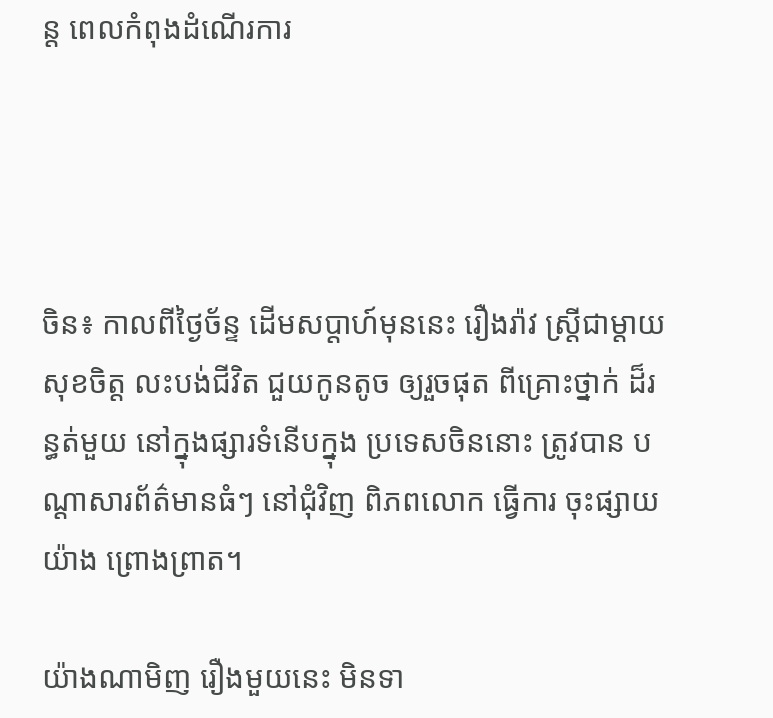ន្ដ ពេលកំពុងដំណើរការ




ចិន៖ កាលពីថ្ងៃច័ន្ទ ដើមសប្ដាហ៍មុននេះ រឿងរ៉ាវ ស្រ្តីជាម្តាយ សុខចិត្ត លះបង់ជីវិត ជួយកូនតូច ឲ្យរួចផុត ពីគ្រោះថ្នាក់ ដ៏រន្ធត់មួយ នៅក្នុងផ្សារទំនើបក្នុង ប្រទេសចិននោះ ត្រូវបាន បណ្ដាសារព័ត៌មានធំៗ នៅជុំវិញ ពិភពលោក ធ្វើការ ចុះផ្សាយយ៉ាង ព្រោងព្រាត។

យ៉ាងណាមិញ រឿងមួយនេះ មិនទា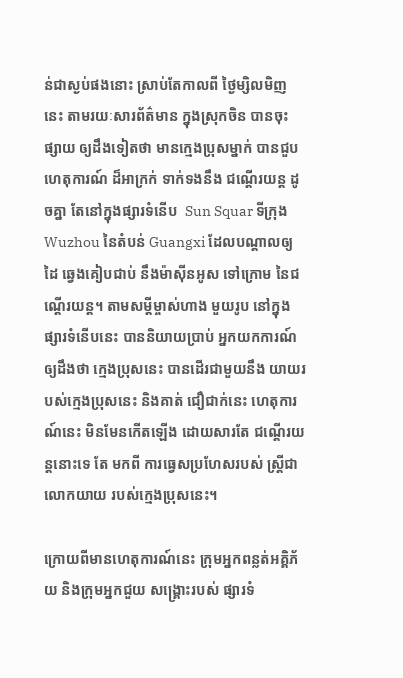ន់ជាស្ងប់ផងនោះ ស្រាប់តែកាលពី ថ្ងៃម្សិលមិញនេះ តាមរយៈសារព័ត៌មាន ក្នុងស្រុកចិន បានចុះផ្សាយ ឲ្យដឹងទៀតថា មានក្មេងប្រុសម្នាក់ បានជួបហេតុការណ៍ ដ៏អាក្រក់ ទាក់ទងនឹង ជណ្ដើរយន្ដ ដូចគ្នា តែនៅក្នុងផ្សារទំនើប  Sun Squar ទីក្រុង Wuzhou នៃតំបន់ Guangxi ដែលបណ្ដាលឲ្យដៃ ឆ្វេងគៀបជាប់ នឹងម៉ាស៊ីនអូស ទៅក្រោម នៃជណ្ដើរយន្ដ។ តាមសម្ដីម្ចាស់ហាង មួយរូប នៅក្នុងផ្សារទំនើបនេះ បាននិយាយប្រាប់ អ្នកយកការណ៍ ឲ្យដឹងថា ក្មេងប្រុសនេះ បានដើរជាមួយនឹង យាយរបស់ក្មេងប្រុសនេះ និងគាត់ ជឿជាក់នេះ ហេតុការណ៍នេះ មិនមែនកើតឡើង ដោយសារតែ ជណ្ដើរយន្ដនោះទេ តែ មកពី ការធ្វេសប្រហែសរបស់ ស្ដ្រីជាលោកយាយ របស់ក្មេងប្រុសនេះ។

ក្រោយពីមានហេតុការណ៍នេះ ក្រុមអ្នកពន្លត់អគ្គិភ័យ និងក្រុមអ្នកជួយ សង្គ្រោះរបស់ ផ្សារទំ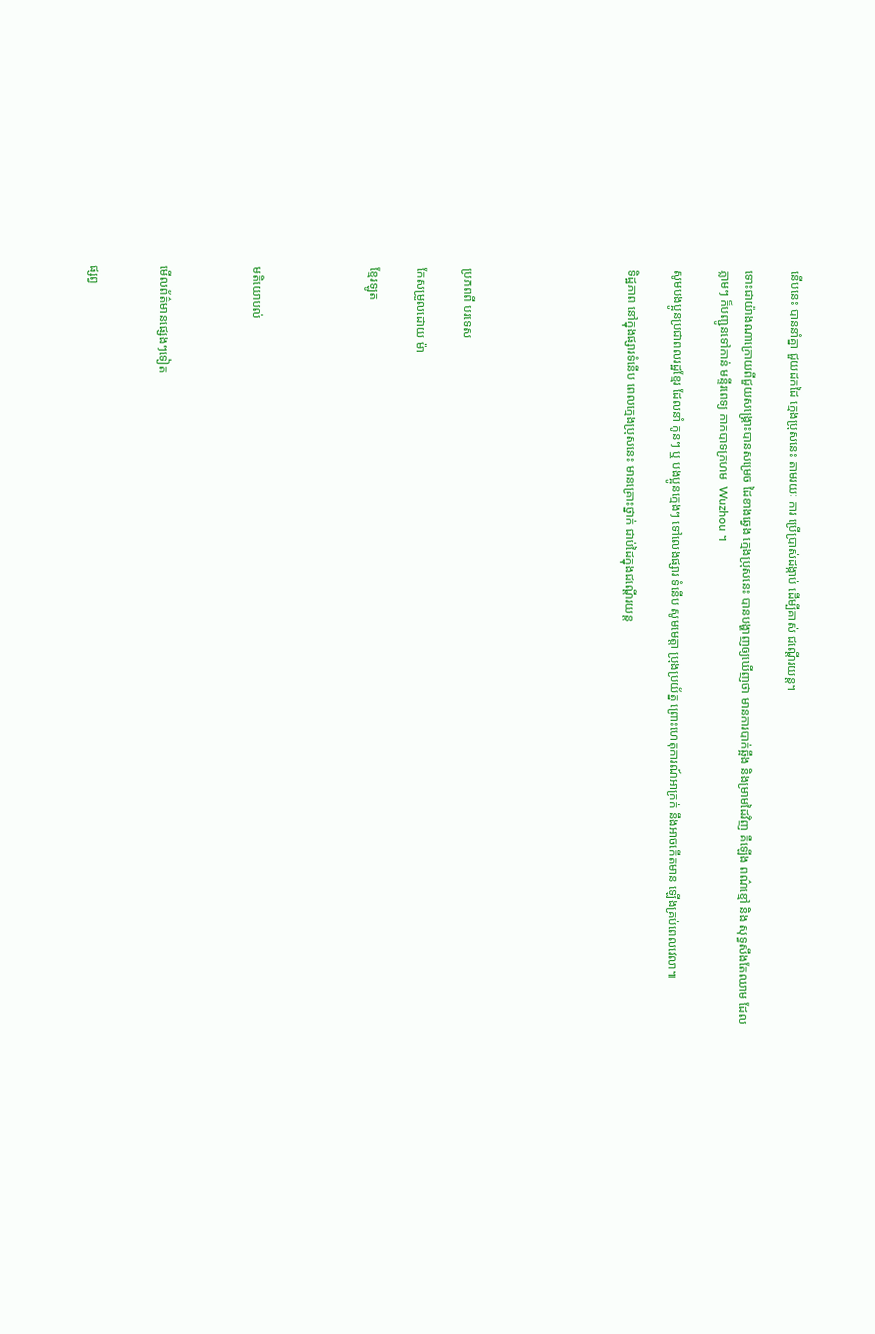នើបនេះ បាននាំគ្នា ជួយដកដៃ ក្មេងប្រុសនេះ តាមរយៈ ការ ប្រើប្រាស់ដង្កាប់ ដើម្បីគាស់ ជណ្ដើរយន្ដ។

ទោះជាយ៉ាងណាក្រោយពីជួយសង្គ្រោះបានសម្រេច ដៃខាងឆ្វេង ក្មេងប្រុសនេះ បានបង្ហាញឲ្យឃើញថា មានការបាក់ឆ្អឹង និងម្រាមដៃវិញ គឺឡើង ពណ៌ខ្មៅ និង សុទ្ធសឹងតែឈាម ដែលភ្លាមៗ ក៏បញ្ជូនទៅកាន់ មន្ទីរពេទ្យ កាកបាទក្រហម  Wuzhou ។

សូមបងប្អូនប្រជាពលរដ្ឋខ្មែរ ដែលនាំ កូនៗ ឬ បងប្អូនក្មេងៗ ទៅលេងផ្សារ ទំនើប សូមមេត្ដា ប្រុងប្រយ័ត្ន ព្រោះហេតុការណ៍អាក្រក់ នឹងអាចកើតមាន ឡើងគ្រប់ពេលវេលា៕

ទិដ្ឋភាព នៅក្នុងផ្សារទំនើប ពេលក្មេងប្រុសនេះ មានគ្រោះថ្នាក់ ជាប់ដៃក្នុងជណ្ដើរយន្ដ






ប្រភពពី បរទេស

កែសម្រួលដោយ ម៉ា

ខ្មែរឡូត




មតិយោបល់



មើលព័ត៌មានផ្សេងៗទៀត


ផ្សព្វ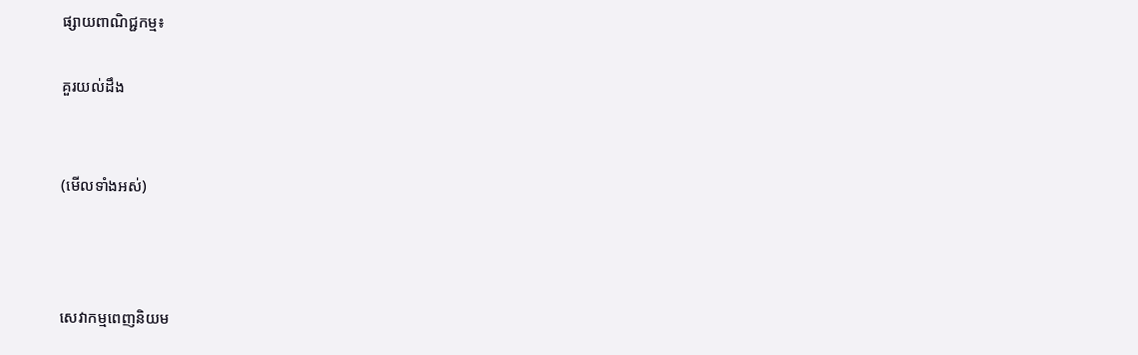ផ្សាយពាណិជ្ជកម្ម៖

គួរយល់ដឹង


(មើលទាំងអស់)



សេវាកម្មពេញនិយម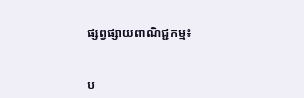ផ្សព្វផ្សាយពាណិជ្ជកម្ម៖


ប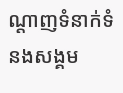ណ្តាញទំនាក់ទំនងសង្គម